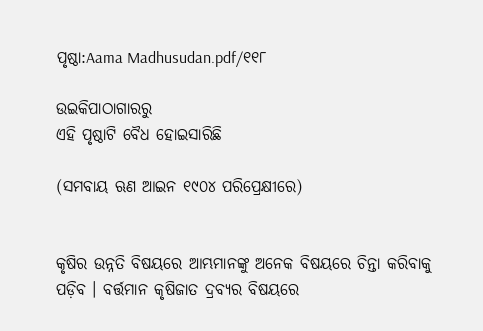ପୃଷ୍ଠା:Aama Madhusudan.pdf/୧୧୮

ଉଇକିପାଠାଗାର‌ରୁ
ଏହି ପୃଷ୍ଠାଟି ବୈଧ ହୋଇସାରିଛି

(ସମବାୟ ଋଣ ଆଇନ ୧୯୦୪ ପରିପ୍ରେକ୍ଷୀରେ)


କୃଷିର ଉନ୍ନତି ବିଷୟରେ ଆମ୍ଭମାନଙ୍କୁ ଅନେକ ବିଷୟରେ ଚିନ୍ତା କରିବାକୁ ପଡ଼ିବ । ବର୍ତ୍ତମାନ କୃଷିଜାତ ଦ୍ରବ୍ୟର ବିଷୟରେ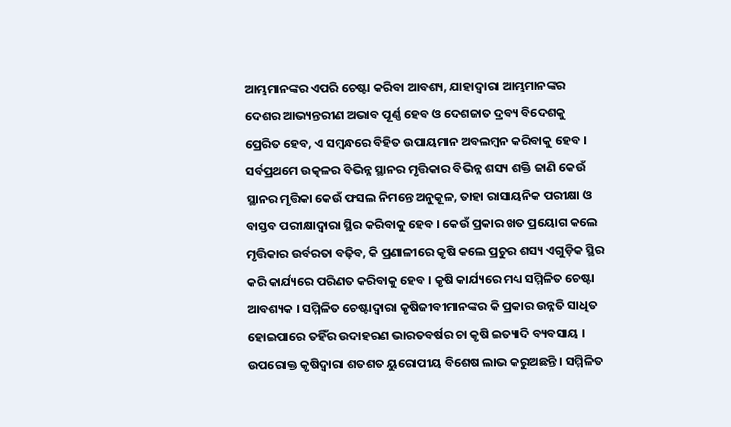ଆମ୍ଭମାନଙ୍କର ଏପରି ଚେଷ୍ଟା କରିବା ଆବଶ୍ୟ, ଯାହାଦ୍ୱାରା ଆମ୍ଭମାନଙ୍କର ଦେଶର ଆଭ୍ୟନ୍ତରୀଣ ଅଭାବ ପୂର୍ଣ୍ଣ ହେବ ଓ ଦେଶଜାତ ଦ୍ରବ୍ୟ ବିଦେଶକୁ ପ୍ରେରିତ ହେବ, ଏ ସମ୍ବନ୍ଧରେ ବିହିତ ଉପାୟମାନ ଅବଲମ୍ବନ କରିବାକୁ ହେବ । ସର୍ବପ୍ରଥମେ ଉତ୍କଳର ବିଭିନ୍ନ ସ୍ଥାନର ମୃତ୍ତିକାର ବିଭିନ୍ନ ଶସ୍ୟ ଶକ୍ତି ଜାଣି କେଉଁ ସ୍ଥାନର ମୃତ୍ତିକା କେଉଁ ଫସଲ ନିମନ୍ତେ ଅନୁକୂଳ, ତାହା ରାସାୟନିକ ପରୀକ୍ଷା ଓ ବାସ୍ତବ ପରୀକ୍ଷାଦ୍ୱାରା ସ୍ଥିର କରିବାକୁ ହେବ । କେଉଁ ପ୍ରକାର ଖତ ପ୍ରୟୋଗ କଲେ ମୃତ୍ତିକାର ଉର୍ବରତା ବଢ଼ିବ, କି ପ୍ରଣାଳୀରେ କୃଷି କଲେ ପ୍ରଚୁର ଶସ୍ୟ ଏଗୁଡ଼ିକ ସ୍ଥିର କରି କାର୍ଯ୍ୟରେ ପରିଣତ କରିବାକୁ ହେବ । କୃଷି କାର୍ଯ୍ୟରେ ମଧ୍ୟ ସମ୍ମିଳିତ ଚେଷ୍ଟା ଆବଶ୍ୟକ । ସମ୍ମିଳିତ ଚେଷ୍ଟାଦ୍ୱାରା କୃଷିଜୀବୀମାନଙ୍କର କି ପ୍ରକାର ଉନ୍ନତି ସାଧିତ ହୋଇପାରେ ତହିଁର ଉଦାହରଣ ଭାରତବର୍ଷର ଚା କୃଷି ଇତ୍ୟାଦି ବ୍ୟବସାୟ । ଉପରୋକ୍ତ କୃଷିଦ୍ୱାରା ଶତଶତ ୟୁରୋପୀୟ ବିଶେଷ ଲାଭ କରୁଅଛନ୍ତି । ସମ୍ମିଳିତ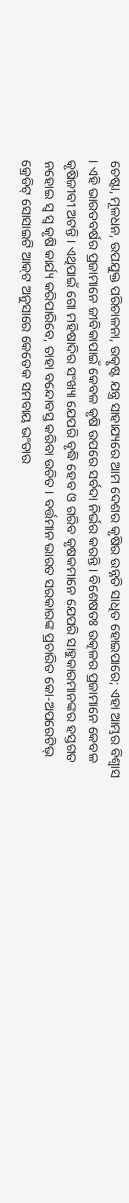ଚେଷ୍ଟା, ମୂଳଧନ, ଉପଯୁକ୍ତ ପରିଚାଳନା, ଉତ୍କୃଷ୍ଟ ଯନ୍ତ୍ର ସାହାଯ୍ୟରେ ଆମ ଦେଶର କୃଷିର ଉନ୍ନତି ସାଧିତ ହୋଇପାରେ; ଏହା ଆମ୍ଭର ବିଶ୍ୱାସ । ଏହି ଭାରତବର୍ଷର ପ୍ରଜାମାନେ ଜୀବିକାପାଇଁ କେବଳ କୃଷି ଉପରେ ସର୍ବଦା ନିର୍ଭର କରନ୍ତି । ବିଶେଷତଃ ଉତ୍କଳର ପ୍ରଜାମାନେ କେବଳ କୃଷିଜୀବୀ ଅଟନ୍ତି । ଏଥିପାଇଁ ଗୋ ମହିଷାଦିର ସଂଖ୍ୟା ଯେପରି ବୃଦ୍ଧି ହେବ ଓ ଗରିବ କୃଷକମାନେ ଯେପରି ସାହୁକାରମାନଙ୍କର ହସ୍ତଗତ ନହୋଇ ସ୍ୱ ସ୍ୱ କୃଷି କାର୍ଯ୍ୟ କରିପାରିବେ, ତାହା ବନ୍ଦୋବସ୍ତ କରିବା ଉଚିତ । ବର୍ତ୍ତମାନ ଭାରତ ସରକାରଙ୍କ ପ୍ରଚାରିତ କୋ-ଅପରେଟିଭ୍‍ କ୍ରେଡିଟ୍‍ ସୋସାଇଟି ଆକ୍‍ଟ ଅନୁସାରେ କେତେକ ସମବାୟ ଭଂଡାର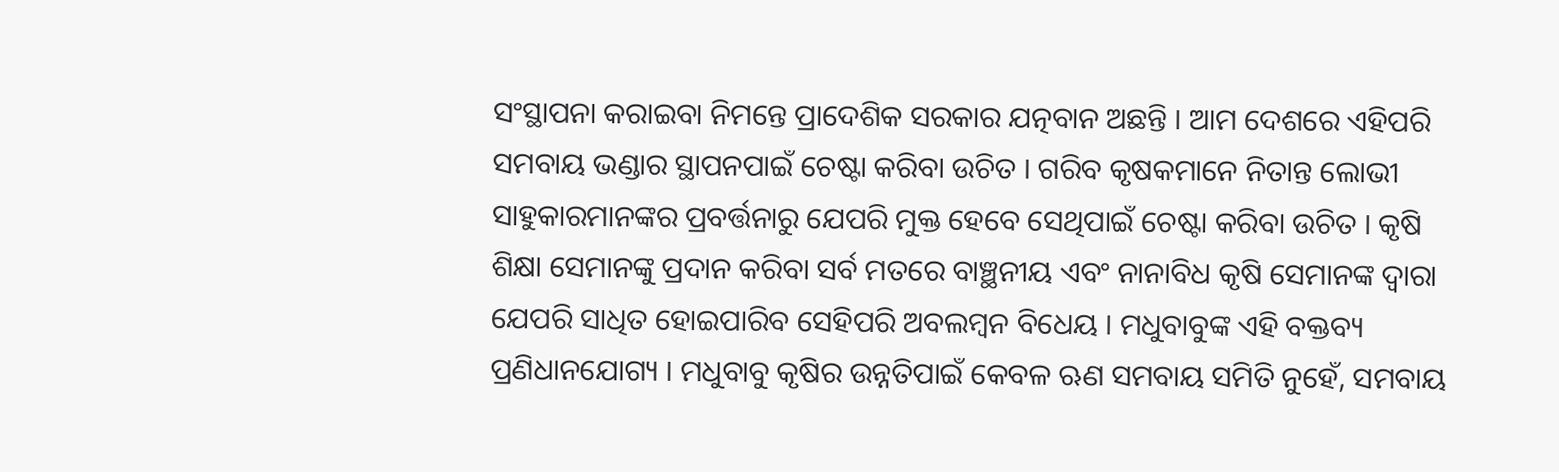ସଂସ୍ଥାପନା କରାଇବା ନିମନ୍ତେ ପ୍ରାଦେଶିକ ସରକାର ଯତ୍ନବାନ ଅଛନ୍ତି । ଆମ ଦେଶରେ ଏହିପରି ସମବାୟ ଭଣ୍ଡାର ସ୍ଥାପନପାଇଁ ଚେଷ୍ଟା କରିବା ଉଚିତ । ଗରିବ କୃଷକମାନେ ନିତାନ୍ତ ଲୋଭୀ ସାହୁକାରମାନଙ୍କର ପ୍ରବର୍ତ୍ତନାରୁ ଯେପରି ମୁକ୍ତ ହେବେ ସେଥିପାଇଁ ଚେଷ୍ଟା କରିବା ଉଚିତ । କୃଷି ଶିକ୍ଷା ସେମାନଙ୍କୁ ପ୍ରଦାନ କରିବା ସର୍ବ ମତରେ ବାଞ୍ଛନୀୟ ଏବଂ ନାନାବିଧ କୃଷି ସେମାନଙ୍କ ଦ୍ୱାରା ଯେପରି ସାଧିତ ହୋଇପାରିବ ସେହିପରି ଅବଲମ୍ବନ ବିଧେୟ । ମଧୁବାବୁଙ୍କ ଏହି ବକ୍ତବ୍ୟ ପ୍ରଣିଧାନଯୋଗ୍ୟ । ମଧୁବାବୁ କୃଷିର ଉନ୍ନତିପାଇଁ କେବଳ ଋଣ ସମବାୟ ସମିତି ନୁହେଁ, ସମବାୟ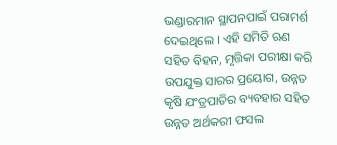ଭଣ୍ଡାରମାନ ସ୍ଥାପନପାଇଁ ପରାମର୍ଶ ଦେଇଥିଲେ । ଏହି ସମିତି ଋଣ ସହିତ ବିହନ, ମୃତ୍ତିକା ପରୀକ୍ଷା କରି ଉପଯୁକ୍ତ ସାରର ପ୍ରୟୋଗ, ଉନ୍ନତ କୃଷି ଯଂତ୍ରପାତିର ବ୍ୟବହାର ସହିତ ଉନ୍ନତ ଅର୍ଥକରୀ ଫସଲ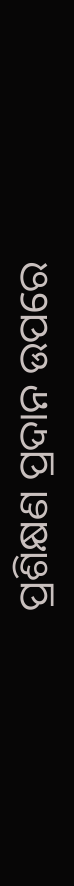ପ୍ରଶିକ୍ଷଣ ପ୍ରଦାନ ଉପରେ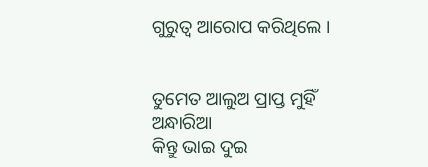ଗୁରୁତ୍ୱ ଆରୋପ କରିଥିଲେ ।


ତୁମେତ ଆଲୁଅ ପ୍ରାପ୍ତ ମୁହିଁ ଅନ୍ଧାରିଆ
କିନ୍ତୁ ଭାଇ ଦୁଇ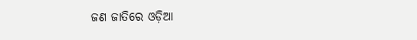ଜଣ ଜାତିରେ ଓଡ଼ିଆ